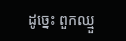ដូច្នេះ ពួកឈ្មួ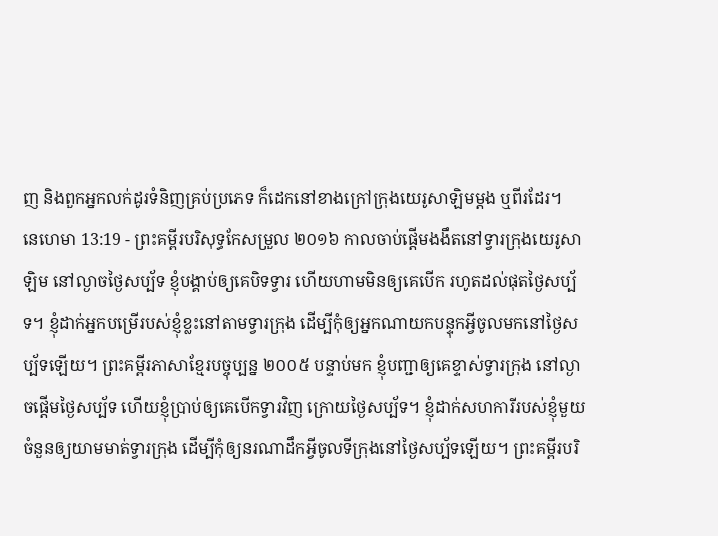ញ និងពួកអ្នកលក់ដូរទំនិញគ្រប់ប្រភេទ ក៏ដេកនៅខាងក្រៅក្រុងយេរូសាឡិមម្តង ឬពីរដែរ។
នេហេមា 13:19 - ព្រះគម្ពីរបរិសុទ្ធកែសម្រួល ២០១៦ កាលចាប់ផ្ដើមងងឹតនៅទ្វារក្រុងយេរូសាឡិម នៅល្ងាចថ្ងៃសប្ប័ទ ខ្ញុំបង្គាប់ឲ្យគេបិទទ្វារ ហើយហាមមិនឲ្យគេបើក រហូតដល់ផុតថ្ងៃសប្ប័ទ។ ខ្ញុំដាក់អ្នកបម្រើរបស់ខ្ញុំខ្លះនៅតាមទ្វារក្រុង ដើម្បីកុំឲ្យអ្នកណាយកបន្ទុកអ្វីចូលមកនៅថ្ងៃសប្ប័ទឡើយ។ ព្រះគម្ពីរភាសាខ្មែរបច្ចុប្បន្ន ២០០៥ បន្ទាប់មក ខ្ញុំបញ្ជាឲ្យគេខ្ទាស់ទ្វារក្រុង នៅល្ងាចផ្ដើមថ្ងៃសប្ប័ទ ហើយខ្ញុំប្រាប់ឲ្យគេបើកទ្វារវិញ ក្រោយថ្ងៃសប្ប័ទ។ ខ្ញុំដាក់សហការីរបស់ខ្ញុំមួយចំនួនឲ្យយាមមាត់ទ្វារក្រុង ដើម្បីកុំឲ្យនរណាដឹកអ្វីចូលទីក្រុងនៅថ្ងៃសប្ប័ទឡើយ។ ព្រះគម្ពីរបរិ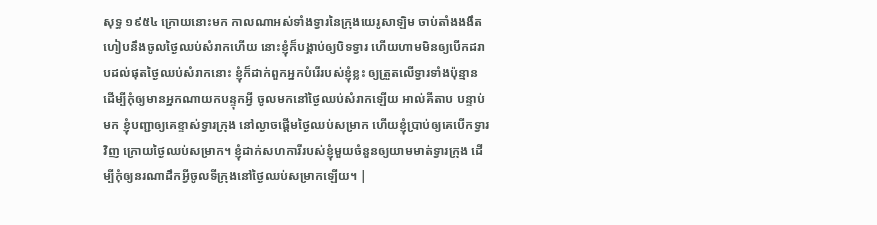សុទ្ធ ១៩៥៤ ក្រោយនោះមក កាលណាអស់ទាំងទ្វារនៃក្រុងយេរូសាឡិម ចាប់តាំងងងឹត ហៀបនឹងចូលថ្ងៃឈប់សំរាកហើយ នោះខ្ញុំក៏បង្គាប់ឲ្យបិទទ្វារ ហើយហាមមិនឲ្យបើកដរាបដល់ផុតថ្ងៃឈប់សំរាកនោះ ខ្ញុំក៏ដាក់ពួកអ្នកបំរើរបស់ខ្ញុំខ្លះ ឲ្យត្រួតលើទ្វារទាំងប៉ុន្មាន ដើម្បីកុំឲ្យមានអ្នកណាយកបន្ទុកអ្វី ចូលមកនៅថ្ងៃឈប់សំរាកឡើយ អាល់គីតាប បន្ទាប់មក ខ្ញុំបញ្ជាឲ្យគេខ្ទាស់ទ្វារក្រុង នៅល្ងាចផ្ដើមថ្ងៃឈប់សម្រាក ហើយខ្ញុំប្រាប់ឲ្យគេបើកទ្វារវិញ ក្រោយថ្ងៃឈប់សម្រាក។ ខ្ញុំដាក់សហការីរបស់ខ្ញុំមួយចំនួនឲ្យយាមមាត់ទ្វារក្រុង ដើម្បីកុំឲ្យនរណាដឹកអ្វីចូលទីក្រុងនៅថ្ងៃឈប់សម្រាកឡើយ។ |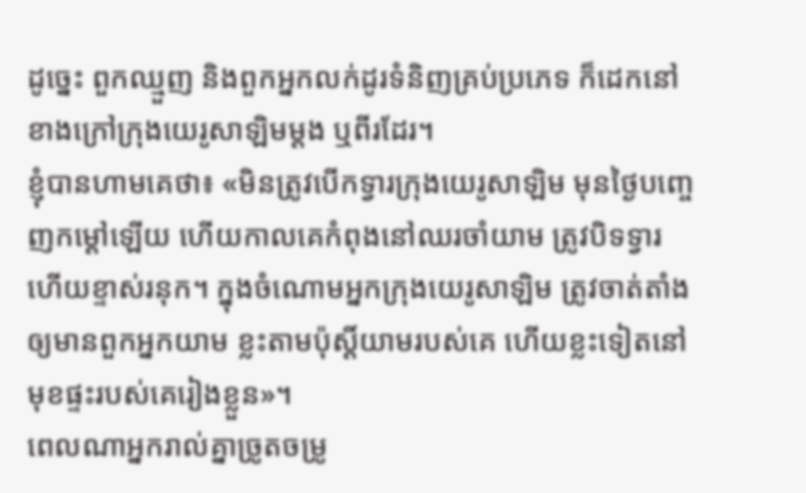ដូច្នេះ ពួកឈ្មួញ និងពួកអ្នកលក់ដូរទំនិញគ្រប់ប្រភេទ ក៏ដេកនៅខាងក្រៅក្រុងយេរូសាឡិមម្តង ឬពីរដែរ។
ខ្ញុំបានហាមគេថា៖ «មិនត្រូវបើកទ្វារក្រុងយេរូសាឡិម មុនថ្ងៃបញ្ចេញកម្ដៅឡើយ ហើយកាលគេកំពុងនៅឈរចាំយាម ត្រូវបិទទ្វារ ហើយខ្ទាស់រនុក។ ក្នុងចំណោមអ្នកក្រុងយេរូសាឡិម ត្រូវចាត់តាំងឲ្យមានពួកអ្នកយាម ខ្លះតាមប៉ុស្ដិ៍យាមរបស់គេ ហើយខ្លះទៀតនៅមុខផ្ទះរបស់គេរៀងខ្លួន»។
ពេលណាអ្នករាល់គ្នាច្រូតចម្រូ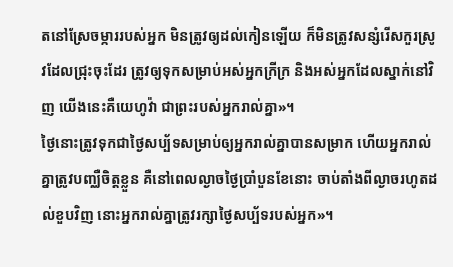តនៅស្រែចម្ការរបស់អ្នក មិនត្រូវឲ្យដល់កៀនឡើយ ក៏មិនត្រូវសន្សំរើសកួរស្រូវដែលជ្រុះចុះដែរ ត្រូវឲ្យទុកសម្រាប់អស់អ្នកក្រីក្រ និងអស់អ្នកដែលស្នាក់នៅវិញ យើងនេះគឺយេហូវ៉ា ជាព្រះរបស់អ្នករាល់គ្នា»។
ថ្ងៃនោះត្រូវទុកជាថ្ងៃសប្ប័ទសម្រាប់ឲ្យអ្នករាល់គ្នាបានសម្រាក ហើយអ្នករាល់គ្នាត្រូវបញ្ឈឺចិត្តខ្លួន គឺនៅពេលល្ងាចថ្ងៃប្រាំបួនខែនោះ ចាប់តាំងពីល្ងាចរហូតដល់ខួបវិញ នោះអ្នករាល់គ្នាត្រូវរក្សាថ្ងៃសប្ប័ទរបស់អ្នក»។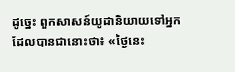ដូច្នេះ ពួកសាសន៍យូដានិយាយទៅអ្នកដែលបានជានោះថា៖ «ថ្ងៃនេះ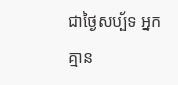ជាថ្ងៃសប្ប័ទ អ្នកគ្មាន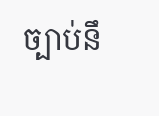ច្បាប់នឹ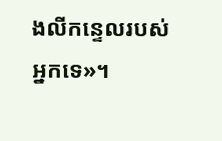ងលីកន្ទេលរបស់អ្នកទេ»។